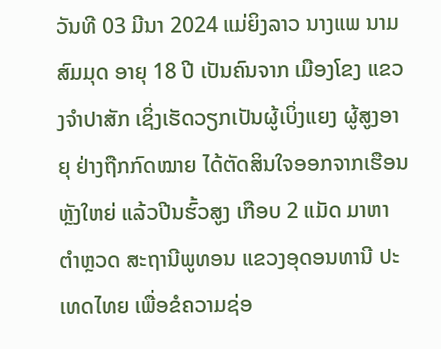ວັນທີ 03 ມີນາ 2024 ແມ່ຍິງລາວ ນາງແພ ນາມສົມມຸດ ອາຍຸ 18 ປີ ເປັນຄົນຈາກ ເມືອງໂຂງ ແຂວງຈຳປາສັກ ເຊິ່ງເຮັດວຽກເປັນຜູ້ເບິ່ງແຍງ ຜູ້ສູງອາຍຸ ຢ່າງຖືກກົດໝາຍ ໄດ້ຕັດສິນໃຈອອກຈາກເຮືອນຫຼັງໃຫຍ່ ແລ້ວປີນຮົ້ວສູງ ເກືອບ 2 ແມັດ ມາຫາຕຳຫຼວດ ສະຖານີພູທອນ ແຂວງອຸດອນທານີ ປະເທດໄທຍ ເພື່ອຂໍຄວາມຊ່ອ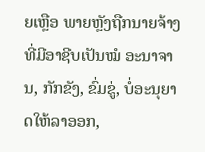ຍເຫຼືອ ພາຍຫຼັງຖືກນາຍຈ້າງ ທີ່ມີອາຊີບເປັນໝໍ ອະນາຈານ, ກັກຂັງ, ຂົ່ມຂູ່, ບໍ່ອະນຸຍາດໃຫ້ລາອອກ,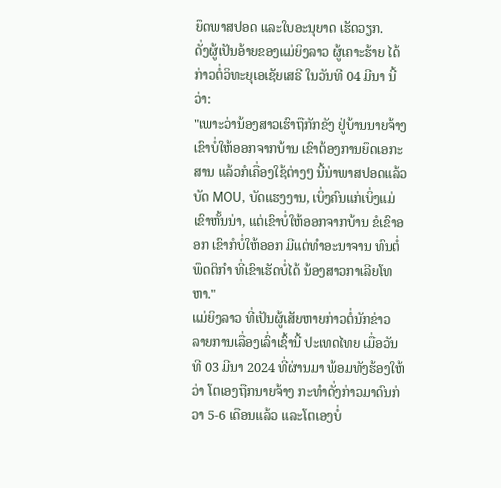ຍຶດພາສປອດ ແລະໃບອະນຸຍາດ ເຮັດວຽກ.
ດັ່ງຜູ້ເປັນອ້າຍຂອງແມ່ຍິງລາວ ຜູ້ເຄາະຮ້າຍ ໄດ້ກ່າວຕໍ່ວິທະຍຸເອເຊັຍເສຣີ ໃນວັນທີ 04 ມີນາ ນີ້ວ່າ:
"ເພາະວ່ານ້ອງສາວເຮົາຖືກັກຂັງ ຢູ່ບ້ານນາຍຈ້າງເຂົາບໍ່ໃຫ້ອອກຈາກບ້ານ ເຂົາຕ້ອງການຍຶດເອກະສານ ແລ້ວກໍເຄື່ອງໃຊ້ຕ່າງໆ ນີ້ນ່າພາສປອດແລ້ວບັດ MOU, ບັດແຮງງານ, ເບິ່ງຄົນແກ່ເບິ່ງແມ່ເຂົາຫັ້ນນ່າ, ແຕ່ເຂົາບໍ່ໃຫ້ອອກຈາກບ້ານ ຂໍເຂົາອອກ ເຂົາກໍບໍ່ໃຫ້ອອກ ມີແຕ່ທຳອະນາຈານ ທົນຕໍ່ພຶດຕິກຳ ທີ່ເຂົາເຮັດບໍ່ໄດ້ ນ້ອງສາວກາເລີຍໂທຫາ."
ແມ່ຍິງລາວ ທີ່ເປັນຜູ້ເສັຍຫາຍກ່າວຕໍ່ນັກຂ່າວ ລາຍການເລື່ອງເລົ່າເຊົ້ານີ້ ປະເທດໄທຍ ເມື່ອວັນທີ 03 ມີນາ 2024 ທີ່ຜ່ານມາ ພ້ອມທັງຮ້ອງໃຫ້ວ່າ ໂຕເອງຖືກນາຍຈ້າງ ກະທຳດັ່ງກ່າວມາດົນກ່ວາ 5-6 ເດືອນແລ້ວ ແລະໂຕເອງບໍ່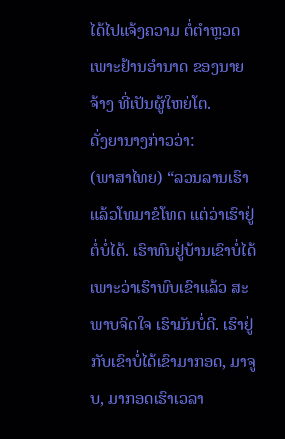ໄດ້ໄປແຈ້ງຄວາມ ຕໍ່ຕຳຫຼວດ ເພາະຢ້ານອຳນາດ ຂອງນາຍຈ້າງ ທີ່ເປັນຜູ້ໃຫຍ່ໂຕ.
ດັ່ງຍານາງກ່າວວ່າ:
(ພາສາໄທຍ) “ລວນລານເຮົາ ແລ້ວໂທມາຂໍໂທດ ແຕ່ວ່າເຮົາຢູ່ຕໍ່ບໍ່ໄດ້. ເຮົາທົນຢູ່ບ້ານເຂົາບໍ່ໄດ້ ເພາະວ່າເຮົາພົບເຂົາແລ້ວ ສະພາບຈິດໃຈ ເຮົາມັນບໍ່ດີ. ເຮົາຢູ່ກັບເຂົາບໍ່ໄດ້ເຂົາມາກອດ, ມາຈູບ, ມາກອດເຮົາເວລາ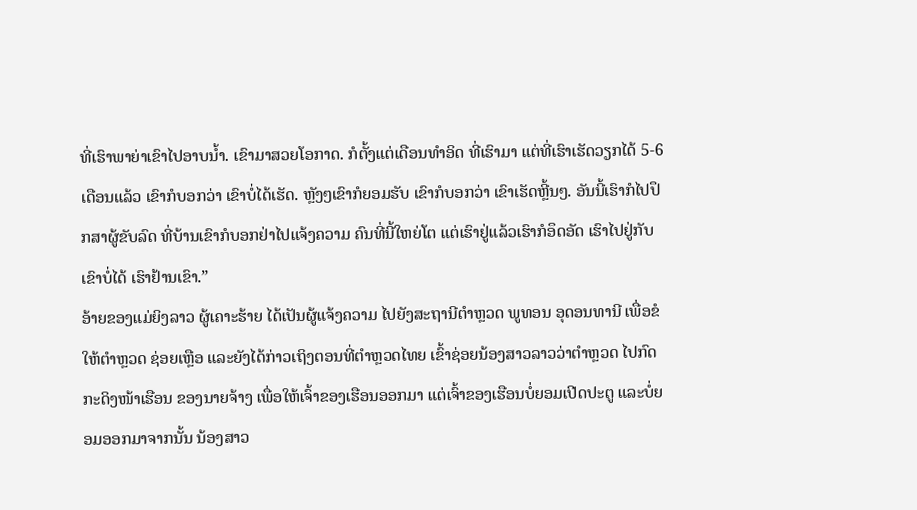ທີ່ເຮົາພາຍ່າເຂົາໄປອາບນໍ້າ. ເຂົາມາສວຍໂອກາດ. ກໍຕັ້ງແຕ່ເດືອນທຳອິດ ທີ່ເຮົາມາ ແຕ່ທີ່ເຮົາເຮັດວຽກໄດ້ 5-6 ເດືອນແລ້ວ ເຂົາກໍບອກວ່າ ເຂົາບໍ່ໄດ້ເຮັດ. ຫຼັງໆເຂົາກໍຍອມຮັບ ເຂົາກໍບອກວ່າ ເຂົາເຮັດຫຼີ້ນໆ. ອັນນີ້ເຮົາກໍໄປປຶກສາຜູ້ຂັບລົດ ທີ່ບ້ານເຂົາກໍບອກຢ່າໄປແຈ້ງຄວາມ ຄົນທີ່ນີ້ໃຫຍ່ໂຕ ແຕ່ເຮົາຢູ່ແລ້ວເຮົາກໍອຶດອັດ ເຮົາໄປຢູ່ກັບເຂົາບໍ່ໄດ້ ເຮົາຢ້ານເຂົາ.”
ອ້າຍຂອງແມ່ຍິງລາວ ຜູ້ເຄາະຮ້າຍ ໄດ້ເປັນຜູ້ແຈ້ງຄວາມ ໄປຍັງສະຖານີຕໍາຫຼວດ ພູທອນ ອຸດອນທານີ ເພື່ອຂໍໃຫ້ຕຳຫຼວດ ຊ່ອຍເຫຼືອ ແລະຍັງໄດ້ກ່າວເຖິງຕອນທີ່ຕຳຫຼວດໄທຍ ເຂົ້າຊ່ອຍນ້ອງສາວລາວວ່າຕຳຫຼວດ ໄປກົດກະດິງໜ້າເຮືອນ ຂອງນາຍຈ້າງ ເພື່ອໃຫ້ເຈົ້າຂອງເຮືອນອອກມາ ແຕ່ເຈົ້າຂອງເຮືອນບໍ່ຍອມເປີດປະຕູ ແລະບໍ່ຍອມອອກມາຈາກນັ້ນ ນ້ອງສາວ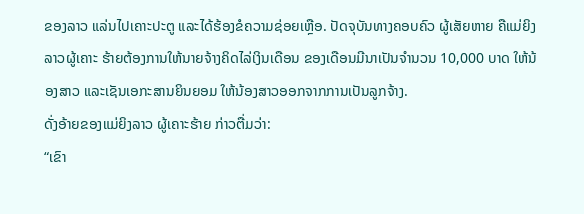ຂອງລາວ ແລ່ນໄປເຄາະປະຕູ ແລະໄດ້ຮ້ອງຂໍຄວາມຊ່ອຍເຫຼືອ. ປັດຈຸບັນທາງຄອບຄົວ ຜູ້ເສັຍຫາຍ ຄືແມ່ຍິງລາວຜູ້ເຄາະ ຮ້າຍຕ້ອງການໃຫ້ນາຍຈ້າງຄິດໄລ່ເງິນເດືອນ ຂອງເດືອນມີນາເປັນຈຳນວນ 10,000 ບາດ ໃຫ້ນ້ອງສາວ ແລະເຊັນເອກະສານຍິນຍອມ ໃຫ້ນ້ອງສາວອອກຈາກການເປັນລູກຈ້າງ.
ດັ່ງອ້າຍຂອງແມ່ຍິງລາວ ຜູ້ເຄາະຮ້າຍ ກ່າວຕື່ມວ່າ:
“ເຂົາ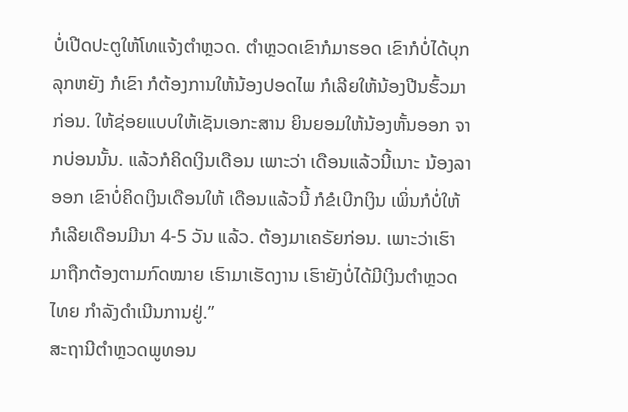ບໍ່ເປີດປະຕູໃຫ້ໂທແຈ້ງຕໍາຫຼວດ. ຕໍາຫຼວດເຂົາກໍມາຮອດ ເຂົາກໍບໍ່ໄດ້ບຸກລຸກຫຍັງ ກໍເຂົາ ກໍຕ້ອງການໃຫ້ນ້ອງປອດໄພ ກໍເລີຍໃຫ້ນ້ອງປີນຮົ້ວມາກ່ອນ. ໃຫ້ຊ່ອຍແບບໃຫ້ເຊັນເອກະສານ ຍິນຍອມໃຫ້ນ້ອງຫັ້ນອອກ ຈາກບ່ອນນັ້ນ. ແລ້ວກໍຄິດເງິນເດືອນ ເພາະວ່າ ເດືອນແລ້ວນີ້ເນາະ ນ້ອງລາອອກ ເຂົາບໍ່ຄິດເງິນເດືອນໃຫ້ ເດືອນແລ້ວນີ້ ກໍຂໍເບີກເງິນ ເພິ່ນກໍບໍ່ໃຫ້ ກໍເລີຍເດືອນມີນາ 4-5 ວັນ ແລ້ວ. ຕ້ອງມາເຄຣັຍກ່ອນ. ເພາະວ່າເຮົາ ມາຖືກຕ້ອງຕາມກົດໝາຍ ເຮົາມາເຮັດງານ ເຮົາຍັງບໍ່ໄດ້ມີເງິນຕຳຫຼວດໄທຍ ກໍາລັງດຳເນີນການຢູ່.”
ສະຖານີຕໍາຫຼວດພູທອນ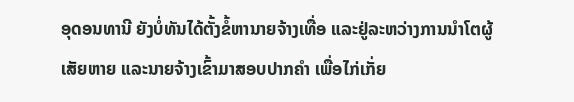ອຸດອນທານີ ຍັງບໍ່ທັນໄດ້ຕັ້ງຂໍ້ຫານາຍຈ້າງເທື່ອ ແລະຢູ່ລະຫວ່າງການນຳໂຕຜູ້ເສັຍຫາຍ ແລະນາຍຈ້າງເຂົ້າມາສອບປາກຄຳ ເພື່ອໄກ່ເກັ່ຍ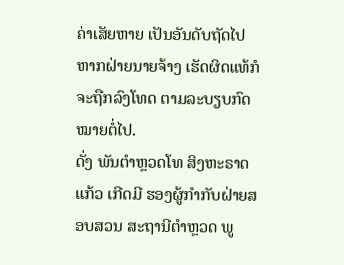ຄ່າເສັຍຫາຍ ເປັນອັນດັບຖັດໄປ ຫາກຝ່າຍນາຍຈ້າງ ເຮັດຜິດແທ້ກໍຈະຖືກລົງໂທດ ຕາມລະບຽບກົດໝາຍຕໍ່ໄປ.
ດັ່ງ ພັນຕໍາຫຼວດໂທ ສິງຫະຣາດແກ້ວ ເກີດມີ ຮອງຜູ້ກຳກັບຝ່າຍສອບສວນ ສະຖານີຕຳຫຼວດ ພູ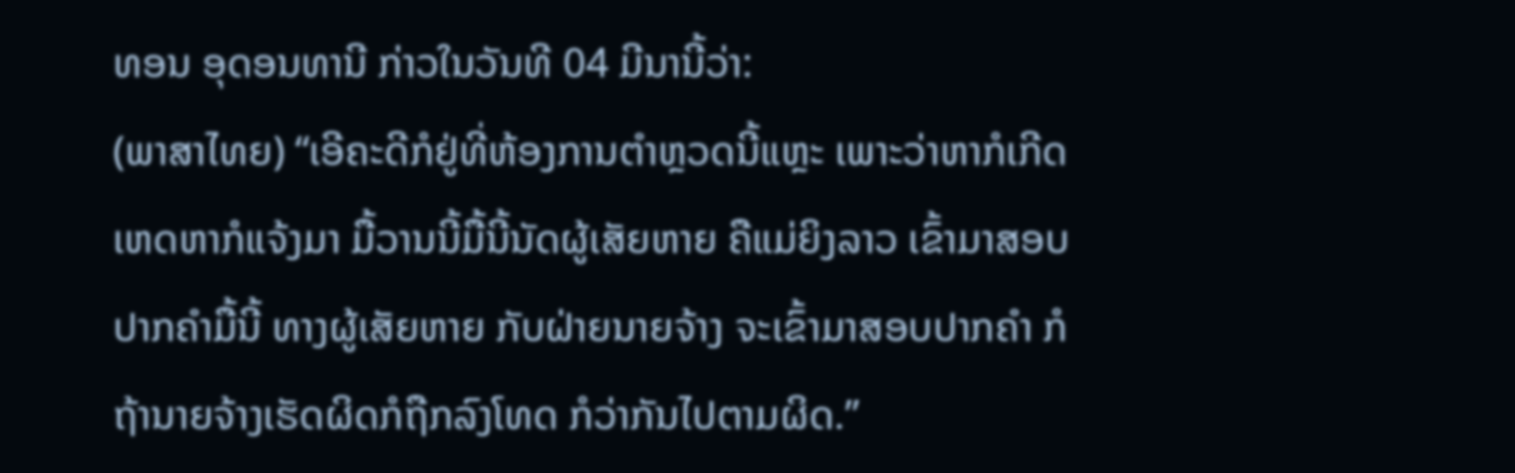ທອນ ອຸດອນທານີ ກ່າວໃນວັນທີ 04 ມີນານີ້ວ່າ:
(ພາສາໄທຍ) “ເອີຄະດີກໍຢູ່ທີ່ຫ້ອງການຕໍາຫຼວດນີ້ແຫຼະ ເພາະວ່າຫາກໍເກີດເຫດຫາກໍແຈ້ງມາ ມື້ວານນີ້ມື້ນີ້ນັດຜູ້ເສັຍຫາຍ ຄືແມ່ຍິງລາວ ເຂົ້າມາສອບປາກຄຳມື້ນີ້ ທາງຜູ້ເສັຍຫາຍ ກັບຝ່າຍນາຍຈ້າງ ຈະເຂົ້າມາສອບປາກຄຳ ກໍຖ້ານາຍຈ້າງເຮັດຜິດກໍຖືກລົງໂທດ ກໍວ່າກັນໄປຕາມຜິດ.”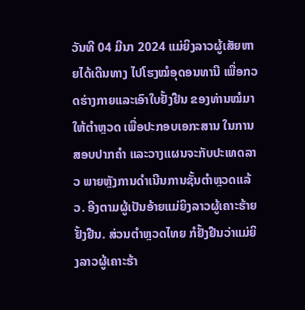ວັນທີ 04 ມີນາ 2024 ແມ່ຍິງລາວຜູ້ເສັຍຫາຍໄດ້ເດີນທາງ ໄປໂຮງໝໍອຸດອນທານີ ເພື່ອກວດຮ່າງກາຍແລະເອົາໃບຢັ້ງຢືນ ຂອງທ່ານໝໍມາໃຫ້ຕຳຫຼວດ ເພື່ອປະກອບເອກະສານ ໃນການສອບປາກຄຳ ແລະວາງແຜນຈະກັບປະເທດລາວ ພາຍຫຼັງການດຳເນີນການຊັ້ນຕຳຫຼວດແລ້ວ. ອີງຕາມຜູ້ເປັນອ້າຍແມ່ຍິງລາວຜູ້ເຄາະຮ້າຍຢັ້ງຢືນ. ສ່ວນຕຳຫຼວດໄທຍ ກໍຢັ້ງຢືນວ່າແມ່ຍິງລາວຜູ້ເຄາະຮ້າ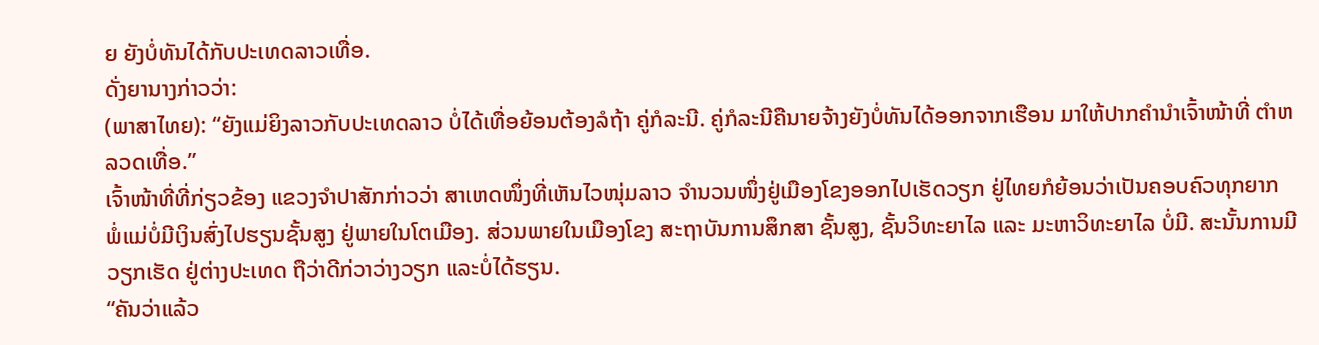ຍ ຍັງບໍ່ທັນໄດ້ກັບປະເທດລາວເທື່ອ.
ດັ່ງຍານາງກ່າວວ່າ:
(ພາສາໄທຍ): “ຍັງແມ່ຍິງລາວກັບປະເທດລາວ ບໍ່ໄດ້ເທື່ອຍ້ອນຕ້ອງລໍຖ້າ ຄູ່ກໍລະນີ. ຄູ່ກໍລະນີຄືນາຍຈ້າງຍັງບໍ່ທັນໄດ້ອອກຈາກເຮືອນ ມາໃຫ້ປາກຄຳນຳເຈົ້າໜ້າທີ່ ຕຳຫລວດເທື່ອ.”
ເຈົ້າໜ້າທີ່ທີ່ກ່ຽວຂ້ອງ ແຂວງຈໍາປາສັກກ່າວວ່າ ສາເຫດໜຶ່ງທີ່ເຫັນໄວໜຸ່ມລາວ ຈໍານວນໜຶ່ງຢູ່ເມືອງໂຂງອອກໄປເຮັດວຽກ ຢູ່ໄທຍກໍຍ້ອນວ່າເປັນຄອບຄົວທຸກຍາກ ພໍ່ແມ່ບໍ່ມີເງິນສົ່ງໄປຮຽນຊັ້ນສູງ ຢູ່ພາຍໃນໂຕເມືອງ. ສ່ວນພາຍໃນເມືອງໂຂງ ສະຖາບັນການສຶກສາ ຊັ້ນສູງ, ຊັ້ນວິທະຍາໄລ ແລະ ມະຫາວິທະຍາໄລ ບໍ່ມີ. ສະນັ້ນການມີວຽກເຮັດ ຢູ່ຕ່າງປະເທດ ຖືວ່າດີກ່ວາວ່າງວຽກ ແລະບໍ່ໄດ້ຮຽນ.
“ຄັນວ່າແລ້ວ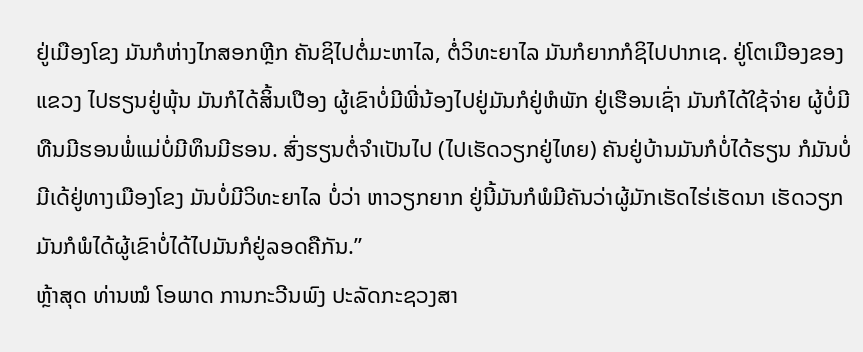ຢູ່ເມືອງໂຂງ ມັນກໍຫ່າງໄກສອກຫຼີກ ຄັນຊິໄປຕໍ່ມະຫາໄລ, ຕໍ່ວິທະຍາໄລ ມັນກໍຍາກກໍຊິໄປປາກເຊ. ຢູ່ໂຕເມືອງຂອງແຂວງ ໄປຮຽນຢູ່ພຸ້ນ ມັນກໍໄດ້ສິ້ນເປືອງ ຜູ້ເຂົາບໍ່ມີພີ່ນ້ອງໄປຢູ່ມັນກໍຢູ່ຫໍພັກ ຢູ່ເຮືອນເຊົ່າ ມັນກໍໄດ້ໃຊ້ຈ່າຍ ຜູ້ບໍ່ມີທືນມີຮອນພໍ່ແມ່ບໍ່ມີທຶນມີຮອນ. ສົ່ງຮຽນຕໍ່ຈຳເປັນໄປ (ໄປເຮັດວຽກຢູ່ໄທຍ) ຄັນຢູ່ບ້ານມັນກໍບໍ່ໄດ້ຮຽນ ກໍມັນບໍ່ມີເດ້ຢູ່ທາງເມືອງໂຂງ ມັນບໍ່ມີວິທະຍາໄລ ບໍ່ວ່າ ຫາວຽກຍາກ ຢູ່ນີ້ມັນກໍພໍມີຄັນວ່າຜູ້ມັກເຮັດໄຮ່ເຮັດນາ ເຮັດວຽກມັນກໍພໍໄດ້ຜູ້ເຂົາບໍ່ໄດ້ໄປມັນກໍຢູ່ລອດຄືກັນ.”
ຫຼ້າສຸດ ທ່ານໝໍ ໂອພາດ ການກະວີນພົງ ປະລັດກະຊວງສາ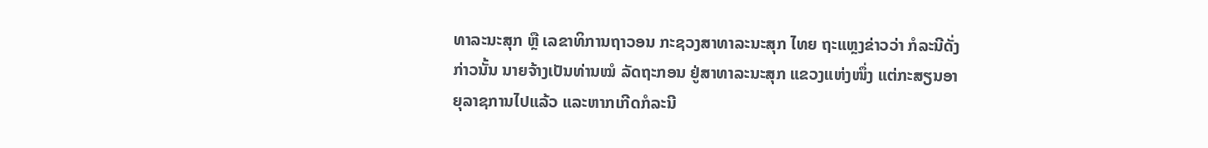ທາລະນະສຸກ ຫຼື ເລຂາທິການຖາວອນ ກະຊວງສາທາລະນະສຸກ ໄທຍ ຖະແຫຼງຂ່າວວ່າ ກໍລະນີດັ່ງກ່າວນັ້ນ ນາຍຈ້າງເປັນທ່ານໝໍ ລັດຖະກອນ ຢູ່ສາທາລະນະສຸກ ແຂວງແຫ່ງໜຶ່ງ ແຕ່ກະສຽນອາຍຸລາຊການໄປແລ້ວ ແລະຫາກເກີດກໍລະນີ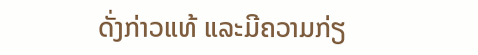ດັ່ງກ່າວແທ້ ແລະມີຄວາມກ່ຽ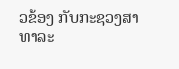ວຂ້ອງ ກັບກະຊວງສາທາລະ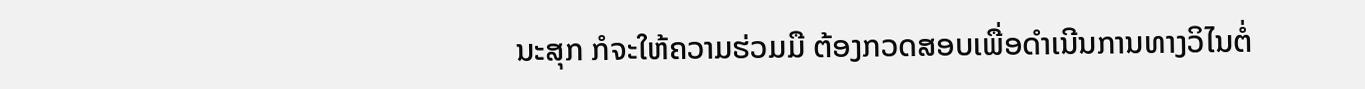ນະສຸກ ກໍຈະໃຫ້ຄວາມຮ່ວມມື ຕ້ອງກວດສອບເພື່ອດຳເນີນການທາງວິໄນຕໍ່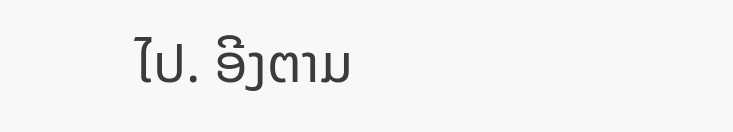ໄປ. ອີງຕາມ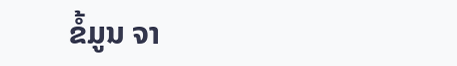ຂໍ້ມູນ ຈາ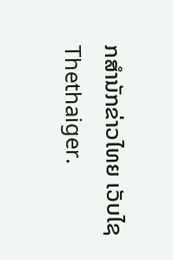ກສຳນັກຂ່າວໄທຍ ເວັບໄຊ Thethaiger.